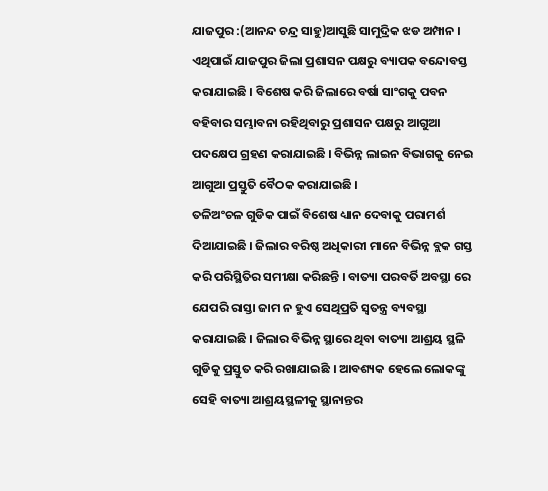ଯାଜପୁର :(ଆନନ୍ଦ ଚନ୍ଦ୍ର ସାହୁ)ଆସୁଛି ସାମୁଦ୍ରିକ ଝଡ ଅମ୍ପାନ । ଏଥିପାଇଁ ଯାଜପୁର ଜିଲା ପ୍ରଶାସନ ପକ୍ଷରୁ ବ୍ୟାପକ ବନ୍ଦୋବସ୍ତ କରାଯାଇଛି । ବିଶେଷ କରି ଜିଲାରେ ବର୍ଷା ସାଂଗକୁ ପବନ ବହିବାର ସମ୍ଭାବନା ରହିଥିବାରୁ ପ୍ରଶାସନ ପକ୍ଷରୁ ଆଗୁଆ ପଦକ୍ଷେପ ଗ୍ରହଣ କରାଯାଇଛି । ବିଭିନ୍ନ ଲାଇନ ବିଭାଗକୁ ନେଇ ଆଗୁଆ ପ୍ରସ୍ତୁତି ବୈଠକ କରାଯାଇଛି ।
ତଳିଅଂଚଳ ଗୁଡିକ ପାଇଁ ବିଶେଷ ଧ୍ୟାନ ଦେବାକୁ ପରାମର୍ଶ ଦିଆଯାଇଛି । ଜିଲାର ବରିଷ୍ଠ ଅଧିକାରୀ ମାନେ ବିଭିନ୍ନ ବ୍ଲକ ଗସ୍ତ କରି ପରିସ୍ଥିତିର ସମୀକ୍ଷା କରିଛନ୍ତି । ବାତ୍ୟା ପରବର୍ତି ଅବସ୍ଥା ରେ ଯେପରି ରାସ୍ତା ଜାମ ନ ହୁଏ ସେଥିପ୍ରତି ସ୍ୱତନ୍ତ୍ର ବ୍ୟବସ୍ଥା କରାଯାଇଛି । ଜିଲାର ବିଭିନ୍ନ ସ୍ଥାରେ ଥିବା ବାତ୍ୟା ଆଶ୍ରୟ ସ୍ଥଳି ଗୁଡିକୁ ପ୍ରସ୍ତୁତ କରି ରଖାଯାଇଛି । ଆବଶ୍ୟକ ହେଲେ ଲୋକଙ୍କୁ ସେହି ବାତ୍ୟା ଆଶ୍ରୟସ୍ଥଳୀକୁ ସ୍ଥାନାନ୍ତର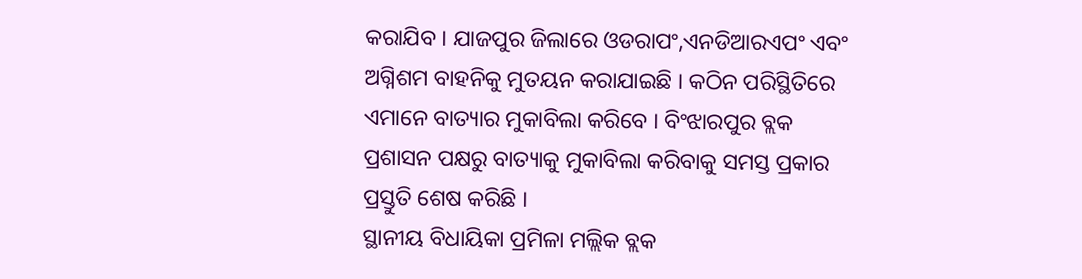କରାଯିବ । ଯାଜପୁର ଜିଲାରେ ଓଡରାପଂ,ଏନଡିଆରଏପଂ ଏବଂ ଅଗ୍ନିଶମ ବାହନିକୁ ମୁତୟନ କରାଯାଇଛି । କଠିନ ପରିସ୍ଥିତିରେ ଏମାନେ ବାତ୍ୟାର ମୁକାବିଲା କରିବେ । ବିଂଝାରପୁର ବ୍ଲକ ପ୍ରଶାସନ ପକ୍ଷରୁ ବାତ୍ୟାକୁ ମୁକାବିଲା କରିବାକୁ ସମସ୍ତ ପ୍ରକାର ପ୍ରସ୍ତୁତି ଶେଷ କରିଛି ।
ସ୍ଥାନୀୟ ବିଧାୟିକା ପ୍ରମିଳା ମଲ୍ଲିକ ବ୍ଲକ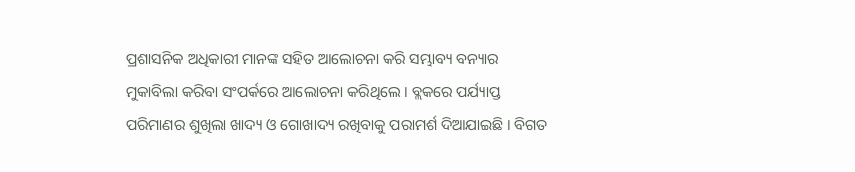ପ୍ରଶାସନିକ ଅଧିକାରୀ ମାନଙ୍କ ସହିତ ଆଲୋଚନା କରି ସମ୍ଭାବ୍ୟ ବନ୍ୟାର ମୁକାବିଲା କରିବା ସଂପର୍କରେ ଆଲୋଚନା କରିଥିଲେ । ବ୍ଲକରେ ପର୍ଯ୍ୟାପ୍ତ ପରିମାଣର ଶୁଖିଲା ଖାଦ୍ୟ ଓ ଗୋଖାଦ୍ୟ ରଖିବାକୁ ପରାମର୍ଶ ଦିଆଯାଇଛି । ବିଗତ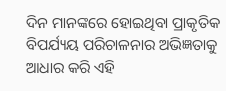ଦିନ ମାନଙ୍କରେ ହୋଇଥିବା ପ୍ରାକୃତିକ ବିପର୍ଯ୍ୟୟ ପରିଚାଳନାର ଅଭିଜ୍ଞତାକୁ ଆଧାର କରି ଏହି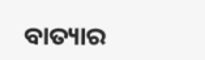ବାତ୍ୟାର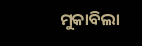ମୁକାବିଲା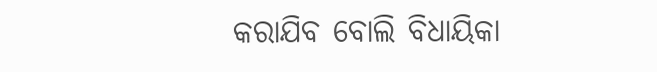କରାଯିବ ବୋଲି ବିଧାୟିକା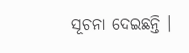ସୂଚନା ଦେଇଛନ୍ତି ।